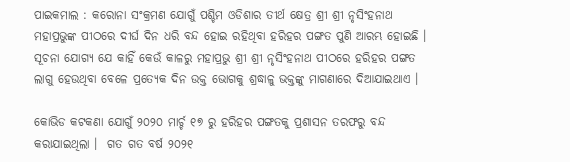ପାଇକମାଲ : କରୋନା ସଂକ୍ରମଣ ଯୋଗୁଁ ପଶ୍ଚିମ ଓଡିଶାର ତୀର୍ଥ କ୍ଷେତ୍ର ଶ୍ରୀ ଶ୍ରୀ ନୃସିଂହନାଥ ମହାପ୍ରଭୁଙ୍କ ପୀଠରେ ଦୀର୍ଘ ଦିନ ଧରି ବନ୍ଦ ହୋଇ ରହିଥିବା ହରିହର ପଙ୍ଗତ ପୁଣି ଆରମ୍ଭ ହୋଇଛି । ସୂଚନା ଯୋଗ୍ୟ ଯେ କାହିଁ କେଉଁ କାଳରୁ ମହାପ୍ରଭୁ ଶ୍ରୀ ଶ୍ରୀ ନୃସିଂହନାଥ ପୀଠରେ ହରିହର ପଙ୍ଗତ ଲାଗୁ ହେଉଥିବା ବେଳେ ପ୍ରତ୍ୟେକ ଦିନ ଉକ୍ତ ଭୋଗକୁ ଶ୍ରଦ୍ଧାଳୁ ଭକ୍ତଙ୍କୁ ମାଗଣାରେ ଦିଆଯାଇଥାଏ ।

କୋଭିଡ କଟକଣା ଯୋଗୁଁ ୨୦୨୦ ମାର୍ଚ୍ଚ ୧୭ ରୁ ହରିହର ପଙ୍ଗତକୁ ପ୍ରଶାସନ ତରଫରୁ ବନ୍ଦ କରାଯାଇଥିଲା ।  ଗତ ଗତ ବର୍ଷ ୨୦୨୧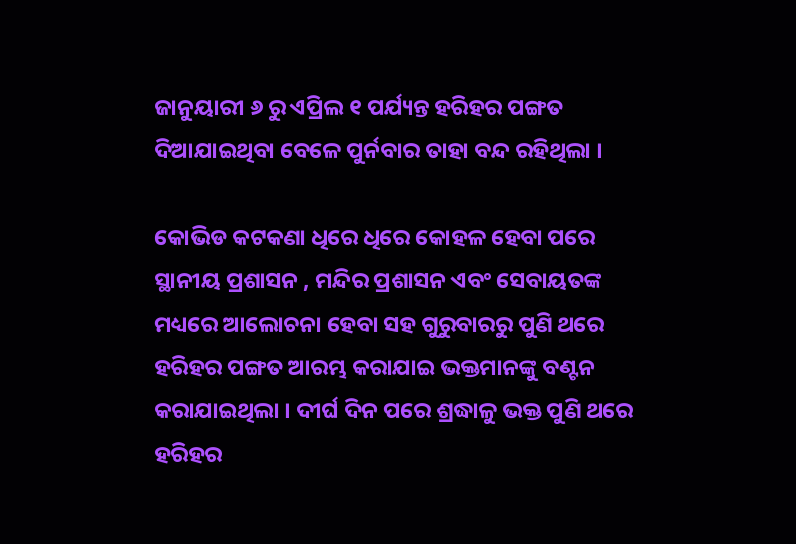ଜାନୁୟାରୀ ୬ ରୁ ଏପ୍ରିଲ ୧ ପର୍ଯ୍ୟନ୍ତ ହରିହର ପଙ୍ଗତ ଦିଆଯାଇଥିବା ବେଳେ ପୁର୍ନବାର ତାହା ବନ୍ଦ ରହିଥିଲା ।

କୋଭିଡ କଟକଣା ଧିରେ ଧିରେ କୋହଳ ହେବା ପରେ ସ୍ଥାନୀୟ ପ୍ରଶାସନ , ମନ୍ଦିର ପ୍ରଶାସନ ଏବଂ ସେବାୟତଙ୍କ ମଧ୍ୟରେ ଆଲୋଚନା ହେବା ସହ ଗୁରୁବାରରୁ ପୁଣି ଥରେ ହରିହର ପଙ୍ଗତ ଆରମ୍ଭ କରାଯାଇ ଭକ୍ତମାନଙ୍କୁ ବଣ୍ଟନ କରାଯାଇଥିଲା । ଦୀର୍ଘ ଦିନ ପରେ ଶ୍ରଦ୍ଧାଳୁ ଭକ୍ତ ପୁଣି ଥରେ ହରିହର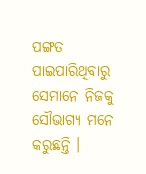ପଙ୍ଗତ ପାଇପାରିଥିବାରୁ ସେମାନେ ନିଜକୁ ସୌଭାଗ୍ୟ ମନେ କରୁଛନ୍ତି ।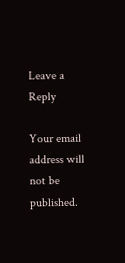Leave a Reply

Your email address will not be published.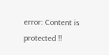error: Content is protected !!